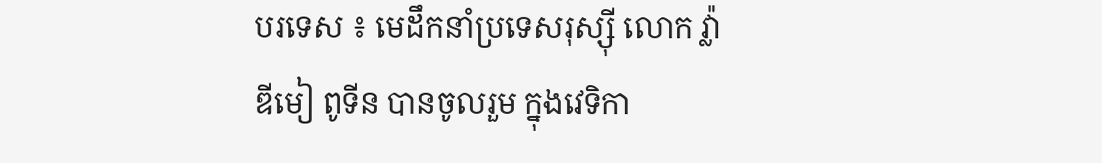បរទេស ៖ មេដឹកនាំប្រទេសរុស្ស៊ី លោក វ្ល៉ាឌីមៀ ពូទីន បានចូលរួម ក្នុងវេទិកា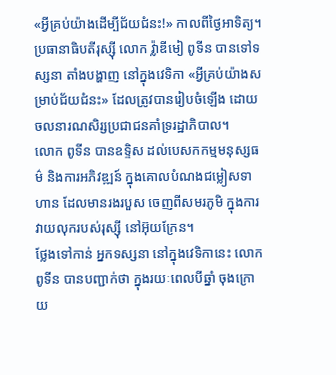«អ្វីគ្រប់យ៉ាងដើម្បីជ័យជំនះ!» កាលពីថ្ងៃអាទិត្យ។
ប្រធានាធិបតីរុស្ស៊ី លោក វ្ល៉ាឌីមៀ ពូទីន បានទៅទស្សនា តាំងបង្ហាញ នៅក្នុងវេទិកា «អ្វីគ្រប់យ៉ាងសម្រាប់ជ័យជំនះ» ដែលត្រូវបានរៀបចំឡើង ដោយចលនារណសិរ្សប្រជាជនគាំទ្ររដ្ឋាភិបាល។
លោក ពូទីន បានឧទ្ទិស ដល់បេសកកម្មមនុស្សធម៌ និងការអភិវឌ្ឍន៍ ក្នុងគោលបំណងជម្លៀសទាហាន ដែលមានរងរបួស ចេញពីសមរភូមិ ក្នុងការវាយលុករបស់រុស្ស៊ី នៅអ៊ុយក្រែន។
ថ្លែងទៅកាន់ អ្នកទស្សនា នៅក្នុងវេទិកានេះ លោក ពូទីន បានបញ្ជាក់ថា ក្នុងរយៈពេលបីឆ្នាំ ចុងក្រោយ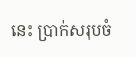នេះ ប្រាក់សរុបចំ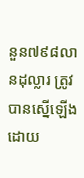នួន៧៩៨លានដុល្លារ ត្រូវបានស្នើឡើង ដោយ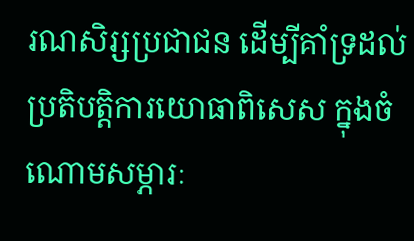រណសិរ្សប្រជាជន ដើម្បីគាំទ្រដល់ប្រតិបត្តិការយោធាពិសេស ក្នុងចំណោមសម្ភារៈ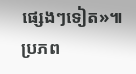ផ្សេងៗទៀត»៕
ប្រភព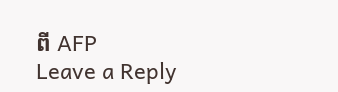ពី AFP
Leave a Reply